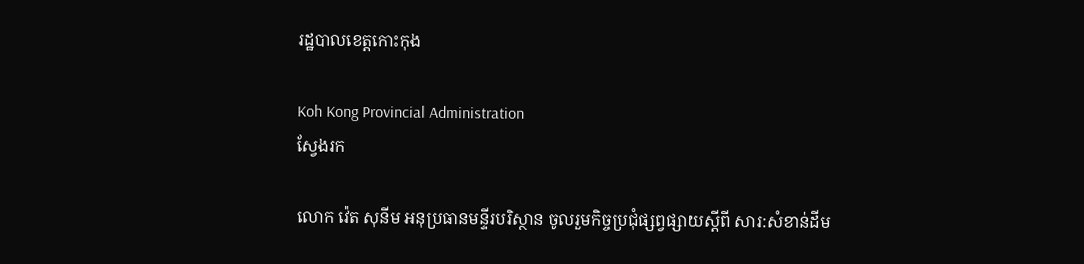រដ្ឋបាលខេត្តកោះកុង

Koh Kong Provincial Administration
ស្វែងរក

លោក វ៉េត សុនីម អនុប្រធានមន្ទីរបរិស្ថាន ចូលរួមកិច្ចប្រជុំផ្សព្វផ្សាយស្តីពី សារ:សំខាន់ដីម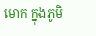មោក ក្នុងភូមិ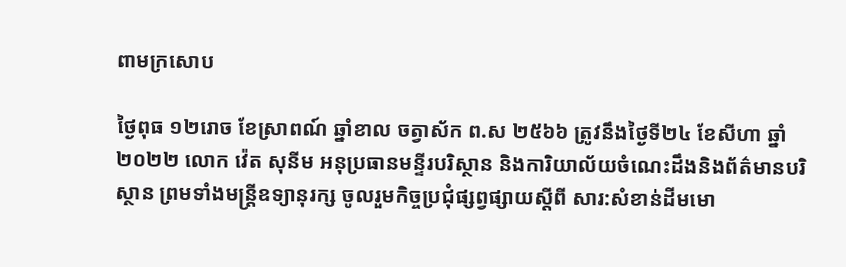ពាមក្រសោប

ថ្ងៃពុធ ១២រោច ខែស្រាពណ៍ ឆ្នាំខាល ចត្វាស័ក ព.ស ២៥៦៦ ត្រូវនឹងថ្ងៃទី២៤ ខែសីហា ឆ្នាំ២០២២ លោក វ៉េត សុនីម អនុប្រធានមន្ទីរបរិស្ថាន និងការិយាល័យចំណេះដឹងនិងព័ត៌មានបរិស្ថាន ព្រមទាំងមន្ត្រីឧទ្យានុរក្ស ចូលរួមកិច្ចប្រជុំផ្សព្វផ្សាយស្តីពី សារ:សំខាន់ដីមមោ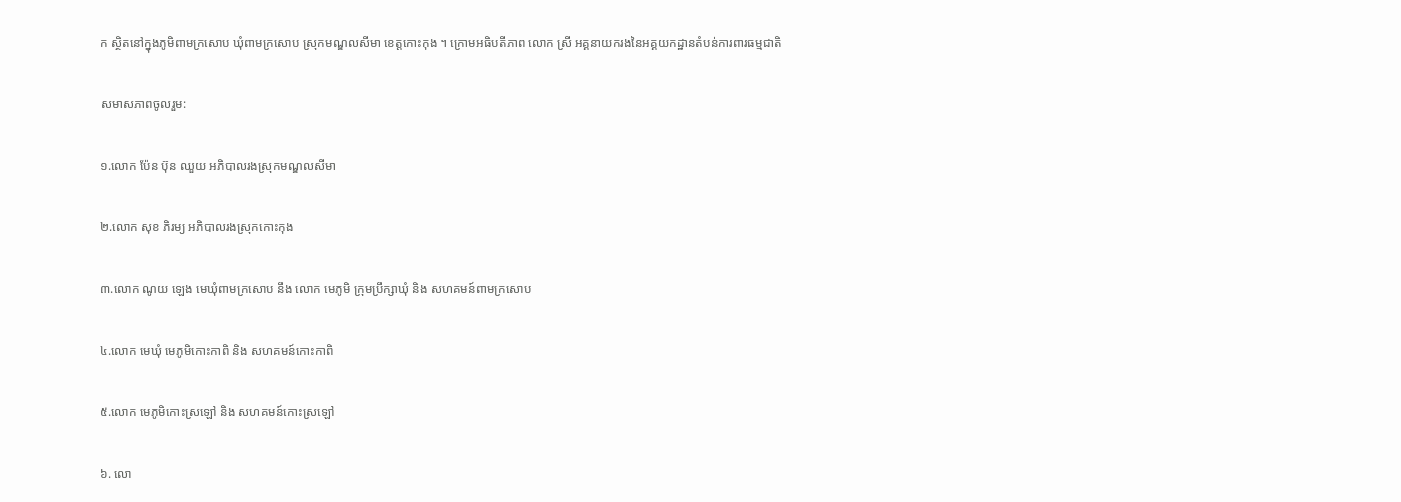ក ស្ថិតនៅក្នុងភូមិពាមក្រសោប ឃុំពាមក្រសោប ស្រុកមណ្ឌលសីមា ខេត្តកោះកុង ។ ក្រោមអធិបតីភាព លោក ស្រី អគ្គនាយករងនៃអគ្គយកដ្ឋានតំបន់ការពារធម្មជាតិ

សមាសភាពចូលរួម:

១.លោក ប៉ែន ប៊ុន ឈួយ អភិបាលរងស្រុកមណ្ឌលសីមា

២.លោក សុខ ភិរម្យ អភិបាលរងស្រុកកោះកុង

៣.លោក ណូយ ឡេង មេឃុំពាមក្រសោប នឹង លោក មេភូមិ ក្រុមប្រឹក្សាឃុំ និង សហគមន៍ពាមក្រសោប

៤.លោក មេឃុំ មេភូមិកោះកាពិ និង សហគមន៍កោះកាពិ

៥.លោក មេភូមិកោះស្រឡៅ និង សហគមន៍កោះស្រឡៅ

៦. លោ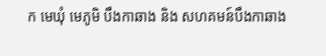ក មេឃុំ មេភូមិ បឹងកាឆាង និង សហគមន៍បឹងកាឆាង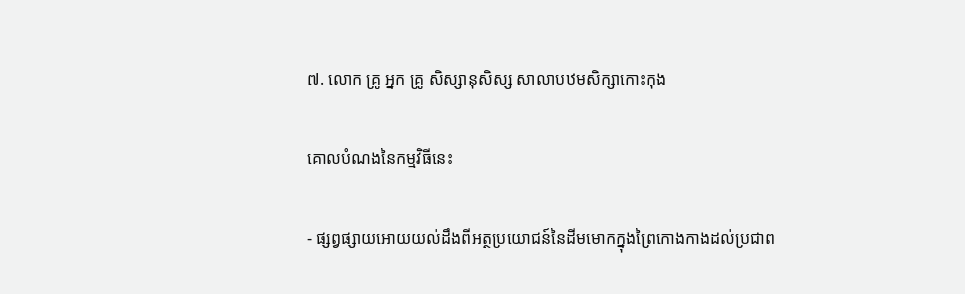៧. លោក គ្រូ អ្នក គ្រូ សិស្សានុសិស្ស សាលាបឋមសិក្សាកោះកុង

គោលបំណងនៃកម្មវិធីនេះ

- ផ្សព្វផ្សាយអោយយល់ដឹងពីអត្ថប្រយោជន៍នៃដីមមោកក្នុងព្រៃកោងកាងដល់ប្រជាព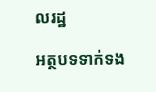លរដ្ឋ

អត្ថបទទាក់ទង